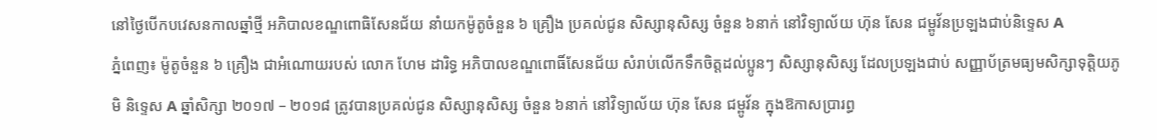នៅថ្ងៃបើកបវេសនកាលឆ្នាំថ្មី អភិបាលខណ្ឌពោធិសែនជ័យ នាំយកម៉ូតូចំនួន ៦ គ្រឿង ប្រគល់ជូន សិស្សានុសិស្ស ចំនួន ៦នាក់ នៅវិទ្យាល័យ ហ៊ុន សែន ជម្ពូវ័នប្រឡងជាប់និទ្ទេស A
ភ្នំពេញ៖ ម៉ូតូចំនួន ៦ គ្រឿង ជាអំណោយរបស់ លោក ហែម ដារិទ្ធ អភិបាលខណ្ឌពោធិ៍សែនជ័យ សំរាប់លើកទឹកចិត្តដល់ប្អូនៗ សិស្សានុសិស្ស ដែលប្រឡងជាប់ សញ្ញាប័ត្រមធ្យមសិក្សាទុត្តិយភូមិ និទ្ទេស A ឆ្នាំសិក្សា ២០១៧ – ២០១៨ ត្រូវបានប្រគល់ជូន សិស្សានុសិស្ស ចំនួន ៦នាក់ នៅវិទ្យាល័យ ហ៊ុន សែន ជម្ពូវ័ន ក្នុងឱកាសប្រារព្ធ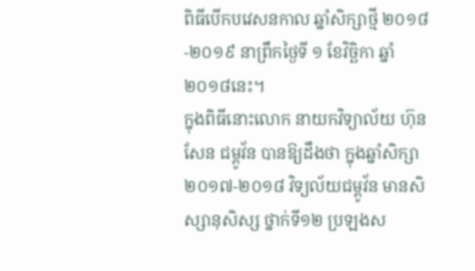ពិធីបើកបវេសនកាល ឆ្នាំសិក្សាថ្មី ២០១៨-២០១៩ នាព្រឹកថ្ងៃទី ១ ខែវិច្ឆិកា ឆ្នាំ២០១៨នេះ។
ក្នុងពិធីនោះលោក នាយកវិទ្យាល័យ ហ៊ុន សែន ជម្ពូវ័ន បានឱ្យដឹងថា ក្នុងឆ្នាំសិក្សា២០១៧-២០១៨ វិទ្យល័យជម្ពូវ័ន មានសិស្សានុសិស្ស ថ្នាក់ទី១២ ប្រឡងស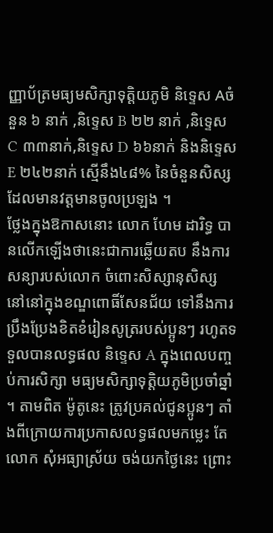ញ្ញាប័ត្រមធ្យមសិក្សាទុត្តិយភូមិ និទ្ទេស Aចំនួន ៦ នាក់ ,និទ្ទេស B ២២ នាក់ ,និទ្ទេស C ៣៣នាក់,និទ្ទេស D ៦៦នាក់ និងនិទ្ទេស E ២៤២នាក់ ស្មើនឹង៤៨% នៃចំនួនសិស្ស ដែលមានវត្តមានចូលប្រឡង ។
ថ្លែងក្នុងឱកាសនោះ លោក ហែម ដារិទ្ធ បានលើកឡើងថានេះជាការឆ្លើយតប នឹងការសន្យារបស់លោក ចំពោះសិស្សានុសិស្ស នៅនៅក្នុងខណ្ឌពោធិ៍សែនជ័យ ទៅនឹងការប្រឹងប្រែងខិតខំរៀនសូត្ររបស់ប្អូនៗ រហូតទទួលបានលទ្ធផល និទ្ទេស A ក្នុងពេលបញ្ចប់ការសិក្សា មធ្យមសិក្សាទុត្តិយភូមិប្រចាំឆ្នាំ ។ តាមពិត ម៉ូតូនេះ ត្រូវប្រគល់ជូនប្អូនៗ តាំងពីក្រោយការប្រកាសលទ្ធផលមកម្លេះ តែលោក សុំអធ្យាស្រ័យ ចង់យកថ្ងៃនេះ ព្រោះ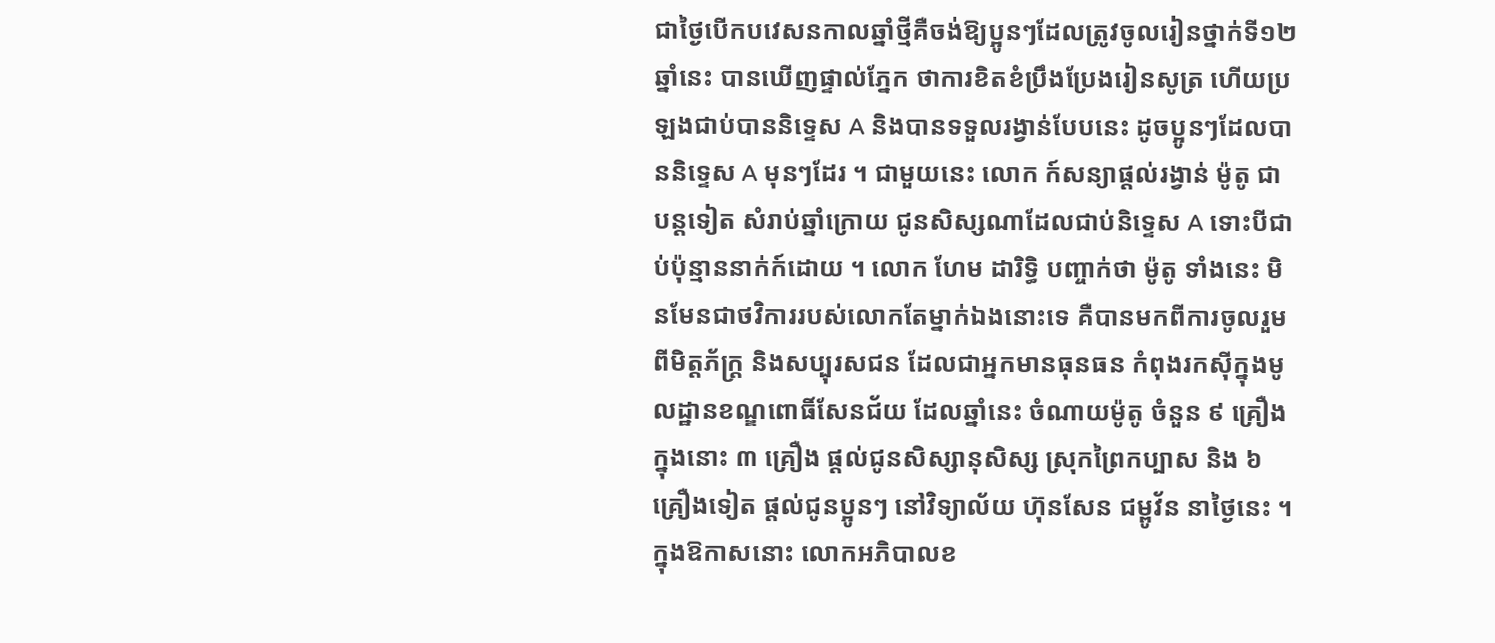ជាថ្ងៃបើកបវេសនកាលឆ្នាំថ្មីគឺចង់ឱ្យប្អូនៗដែលត្រូវចូលរៀនថ្នាក់ទី១២ ឆ្នាំនេះ បានឃើញផ្ទាល់ភ្នែក ថាការខិតខំប្រឹងប្រែងរៀនសូត្រ ហើយប្រឡងជាប់បាននិទ្ទេស A និងបានទទួលរង្វាន់បែបនេះ ដូចប្អូនៗដែលបាននិទ្ទេស A មុនៗដែរ ។ ជាមួយនេះ លោក ក៍សន្យាផ្តល់រង្វាន់ ម៉ូតូ ជាបន្តទៀត សំរាប់ឆ្នាំក្រោយ ជូនសិស្សណាដែលជាប់និទ្ទេស A ទោះបីជាប់ប៉ុន្មាននាក់ក៍ដោយ ។ លោក ហែម ដារិទ្ធិ បញ្ចាក់ថា ម៉ូតូ ទាំងនេះ មិនមែនជាថវិការរបស់លោកតែម្នាក់ឯងនោះទេ គឺបានមកពីការចូលរួមពីមិត្តភ័ក្ត្រ និងសប្បុរសជន ដែលជាអ្នកមានធុនធន កំពុងរកស៊ីក្នុងមូលដ្ឋានខណ្ឌពោធិ៍សែនជ័យ ដែលឆ្នាំនេះ ចំណាយម៉ូតូ ចំនួន ៩ គ្រឿង ក្នុងនោះ ៣ គ្រឿង ផ្តល់ជូនសិស្សានុសិស្ស ស្រុកព្រៃកប្បាស និង ៦ គ្រឿងទៀត ផ្តល់ជូនប្អូនៗ នៅវិទ្យាល័យ ហ៊ុនសែន ជម្ពូវ័ន នាថ្ងៃនេះ ។
ក្នុងឱកាសនោះ លោកអភិបាលខ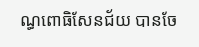ណ្ធពោធិសែនជ័យ បានចែ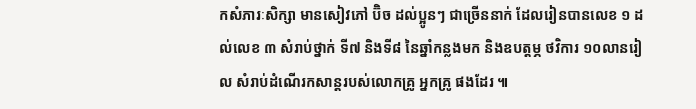កសំភារៈសិក្សា មានសៀវភៅ ប៊ិច ដល់ប្អូនៗ ជាច្រើននាក់ ដែលរៀនបានលេខ ១ ដល់លេខ ៣ សំរាប់ថ្នាក់ ទី៧ និងទី៨ នៃឆ្នាំកន្លងមក និងឧបត្តម្ភ ថវិការ ១០លានរៀល សំរាប់ដំណើរកសាន្តរបស់លោកគ្រូ អ្នកគ្រូ ផងដែរ ៕